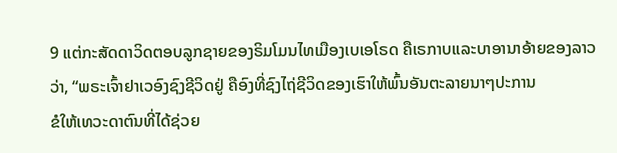9 ແຕ່ກະສັດດາວິດຕອບລູກຊາຍຂອງຣິມໂມນໄທເມືອງເບເອໂຣດ ຄືເຣກາບແລະບາອານາອ້າຍຂອງລາວວ່າ, “ພຣະເຈົ້າຢາເວອົງຊົງຊີວິດຢູ່ ຄືອົງທີ່ຊົງໄຖ່ຊີວິດຂອງເຮົາໃຫ້ພົ້ນອັນຕະລາຍນາໆປະການ
ຂໍໃຫ້ເທວະດາຕົນທີ່ໄດ້ຊ່ວຍ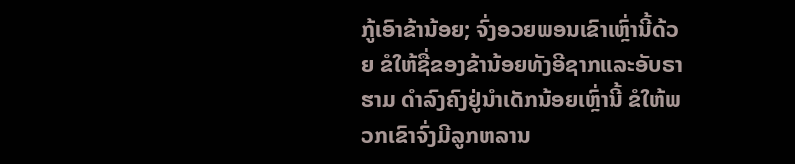ກູ້ເອົາຂ້ານ້ອຍ; ຈົ່ງອວຍພອນເຂົາເຫຼົ່ານີ້ດ້ວຍ ຂໍໃຫ້ຊື່ຂອງຂ້ານ້ອຍທັງອີຊາກແລະອັບຣາຮາມ ດຳລົງຄົງຢູ່ນຳເດັກນ້ອຍເຫຼົ່ານີ້ ຂໍໃຫ້ພວກເຂົາຈົ່ງມີລູກຫລານ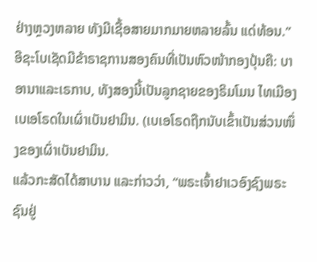ຢ່າງຫຼວງຫລາຍ ທັງມີເຊື້ອສາຍມາກມາຍຫລາຍລົ້ນ ແດ່ທ້ອນ.”
ອີຊະໂບເຊັດມີຂ້າຣາຊການສອງຄົນທີ່ເປັນຫົວໜ້າກອງປຸ້ນຄື: ບາອານາແລະເຣກາບ, ທັງສອງນີ້ເປັນລູກຊາຍຂອງຣິມໂມນ ໄທເມືອງເບເອໂຣດໃນເຜົ່າເບັນຢາມິນ. (ເບເອໂຣດຖືກນັບເຂົ້າເປັນສ່ວນໜຶ່ງຂອງເຜົ່າເບັນຢາມິນ.
ແລ້ວກະສັດໄດ້ສາບານ ແລະກ່າວວ່າ, “ພຣະເຈົ້າຢາເວອົງຊົງພຣະຊົນຢູ່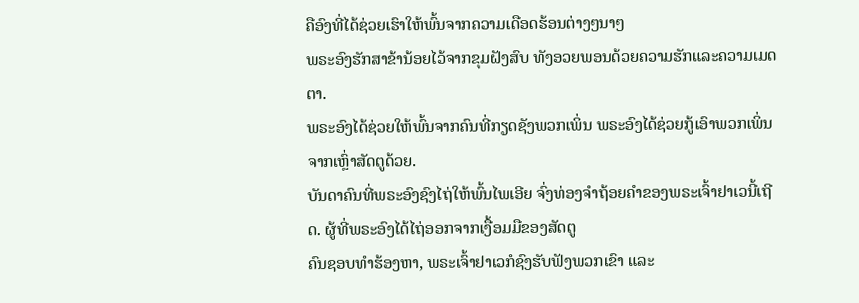ຄືອົງທີ່ໄດ້ຊ່ວຍເຮົາໃຫ້ພົ້ນຈາກຄວາມເດືອດຮ້ອນຕ່າງໆນາໆ
ພຣະອົງຮັກສາຂ້ານ້ອຍໄວ້ຈາກຂຸມຝັງສົບ ທັງອວຍພອນດ້ວຍຄວາມຮັກແລະຄວາມເມດຕາ.
ພຣະອົງໄດ້ຊ່ວຍໃຫ້ພົ້ນຈາກຄົນທີ່ກຽດຊັງພວກເພິ່ນ ພຣະອົງໄດ້ຊ່ວຍກູ້ເອົາພວກເພິ່ນຈາກເຫຼົ່າສັດຕູດ້ວຍ.
ບັນດາຄົນທີ່ພຣະອົງຊົງໄຖ່ໃຫ້ພົ້ນໄພເອີຍ ຈົ່ງທ່ອງຈຳຖ້ອຍຄຳຂອງພຣະເຈົ້າຢາເວນີ້ເຖີດ. ຜູ້ທີ່ພຣະອົງໄດ້ໄຖ່ອອກຈາກເງື້ອມມືຂອງສັດຕູ
ຄົນຊອບທຳຮ້ອງຫາ, ພຣະເຈົ້າຢາເວກໍຊົງຮັບຟັງພວກເຂົາ ແລະ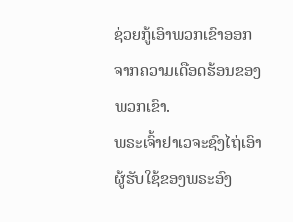ຊ່ວຍກູ້ເອົາພວກເຂົາອອກຈາກຄວາມເດືອດຮ້ອນຂອງພວກເຂົາ.
ພຣະເຈົ້າຢາເວຈະຊົງໄຖ່ເອົາຜູ້ຮັບໃຊ້ຂອງພຣະອົງ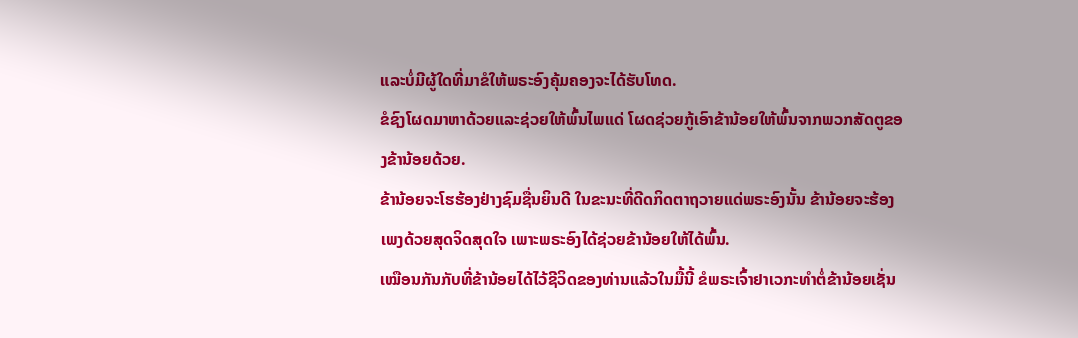ແລະບໍ່ມີຜູ້ໃດທີ່ມາຂໍໃຫ້ພຣະອົງຄຸ້ມຄອງຈະໄດ້ຮັບໂທດ.
ຂໍຊົງໂຜດມາຫາດ້ວຍແລະຊ່ວຍໃຫ້ພົ້ນໄພແດ່ ໂຜດຊ່ວຍກູ້ເອົາຂ້ານ້ອຍໃຫ້ພົ້ນຈາກພວກສັດຕູຂອງຂ້ານ້ອຍດ້ວຍ.
ຂ້ານ້ອຍຈະໂຮຮ້ອງຢ່າງຊົມຊື່ນຍິນດີ ໃນຂະນະທີ່ດີດກິດຕາຖວາຍແດ່ພຣະອົງນັ້ນ ຂ້ານ້ອຍຈະຮ້ອງເພງດ້ວຍສຸດຈິດສຸດໃຈ ເພາະພຣະອົງໄດ້ຊ່ວຍຂ້ານ້ອຍໃຫ້ໄດ້ພົ້ນ.
ເໝືອນກັນກັບທີ່ຂ້ານ້ອຍໄດ້ໄວ້ຊີວິດຂອງທ່ານແລ້ວໃນມື້ນີ້ ຂໍພຣະເຈົ້າຢາເວກະທຳຕໍ່ຂ້ານ້ອຍເຊັ່ນ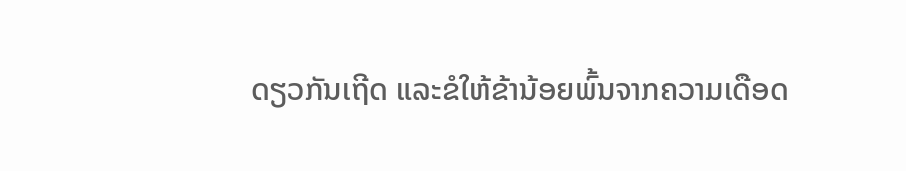ດຽວກັນເຖີດ ແລະຂໍໃຫ້ຂ້ານ້ອຍພົ້ນຈາກຄວາມເດືອດ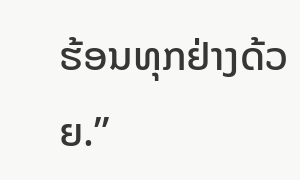ຮ້ອນທຸກຢ່າງດ້ວຍ.”